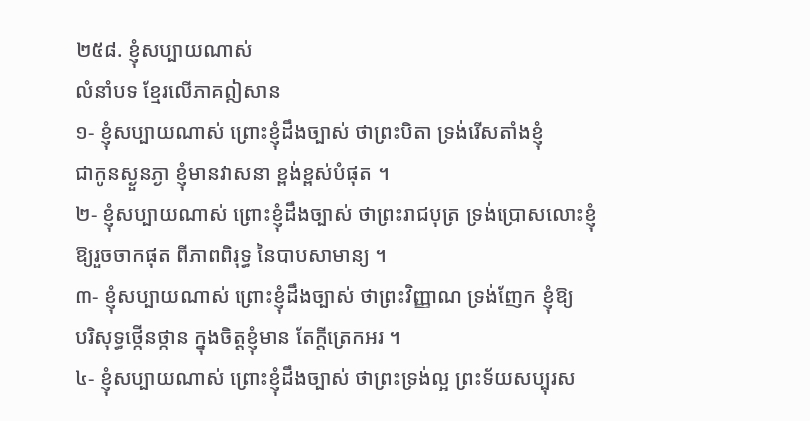២៥៨. ខ្ញុំសប្បាយណាស់
លំនាំបទ ខ្មែរលើភាគឦសាន
១- ខ្ញុំសប្បាយណាស់ ព្រោះខ្ញុំដឹងច្បាស់ ថាព្រះបិតា ទ្រង់រើសតាំងខ្ញុំ
ជាកូនស្ងួនភ្ងា ខ្ញុំមានវាសនា ខ្ពង់ខ្ពស់បំផុត ។
២- ខ្ញុំសប្បាយណាស់ ព្រោះខ្ញុំដឹងច្បាស់ ថាព្រះរាជបុត្រ ទ្រង់ប្រោសលោះខ្ញុំ
ឱ្យរួចចាកផុត ពីភាពពិរុទ្ធ នៃបាបសាមាន្យ ។
៣- ខ្ញុំសប្បាយណាស់ ព្រោះខ្ញុំដឹងច្បាស់ ថាព្រះវិញ្ញាណ ទ្រង់ញែក ខ្ញុំឱ្យ
បរិសុទ្ធថ្កើនថ្កាន ក្នុងចិត្តខ្ញុំមាន តែក្តីត្រេកអរ ។
៤- ខ្ញុំសប្បាយណាស់ ព្រោះខ្ញុំដឹងច្បាស់ ថាព្រះទ្រង់ល្អ ព្រះទ័យសប្បុរស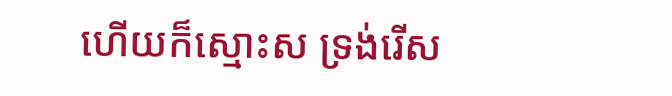ហើយក៏ស្មោះស ទ្រង់រើស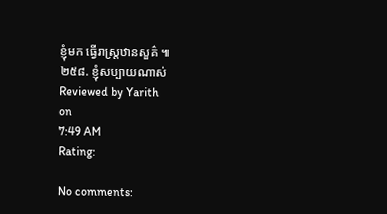ខ្ញុំមក ធ្វើរាស្ត្រឋានសួគ៌ ៕
២៥៨. ខ្ញុំសប្បាយណាស់
Reviewed by Yarith
on
7:49 AM
Rating:

No comments: